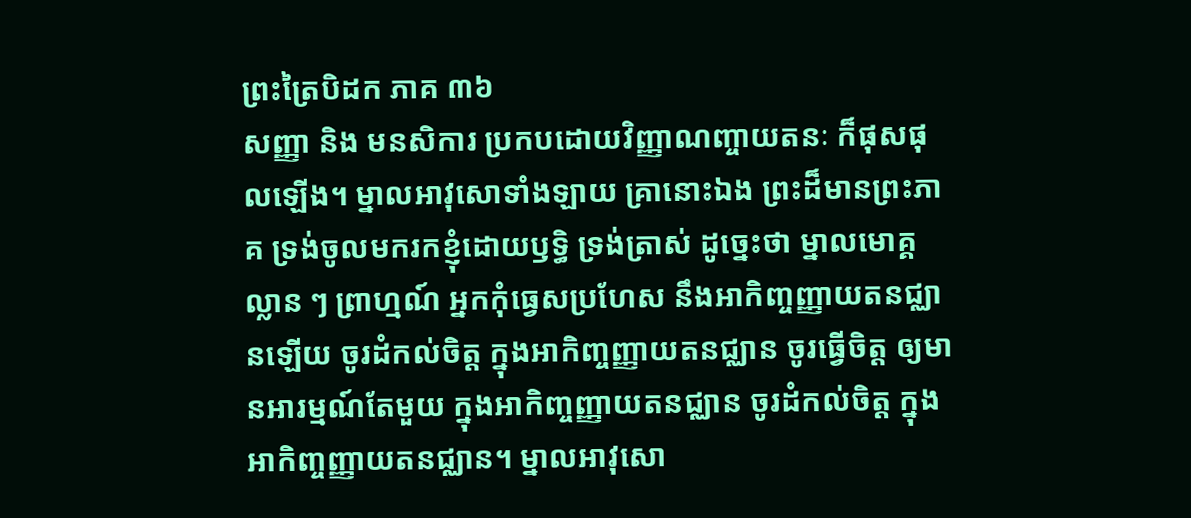ព្រះត្រៃបិដក ភាគ ៣៦
សញ្ញា និង មនសិការ ប្រកបដោយវិញ្ញាណញ្ចាយតនៈ ក៏ផុសផុលឡើង។ ម្នាលអាវុសោទាំងឡាយ គ្រានោះឯង ព្រះដ៏មានព្រះភាគ ទ្រង់ចូលមករកខ្ញុំដោយឫទ្ធិ ទ្រង់ត្រាស់ ដូច្នេះថា ម្នាលមោគ្គល្លាន ៗ ព្រាហ្មណ៍ អ្នកកុំធ្វេសប្រហែស នឹងអាកិញ្ចញ្ញាយតនជ្ឈានឡើយ ចូរដំកល់ចិត្ត ក្នុងអាកិញ្ចញ្ញាយតនជ្ឈាន ចូរធ្វើចិត្ត ឲ្យមានអារម្មណ៍តែមួយ ក្នុងអាកិញ្ចញ្ញាយតនជ្ឈាន ចូរដំកល់ចិត្ត ក្នុងអាកិញ្ចញ្ញាយតនជ្ឈាន។ ម្នាលអាវុសោ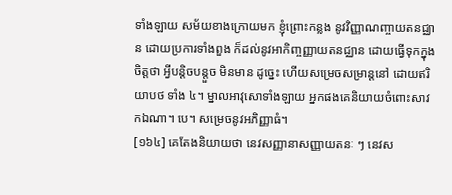ទាំងឡាយ សម័យខាងក្រោយមក ខ្ញុំព្រោះកន្លង នូវវិញ្ញាណញ្ចាយតនជ្ឈាន ដោយប្រការទាំងពួង ក៏ដល់នូវអាកិញ្ចញ្ញាយតនជ្ឈាន ដោយធ្វើទុកក្នុងចិត្តថា អ្វីបន្តិចបន្តួច មិនមាន ដូច្នេះ ហើយសម្រេចសម្រាន្តនៅ ដោយឥរិយាបថ ទាំង ៤។ ម្នាលអាវុសោទាំងឡាយ អ្នកផងគេនិយាយចំពោះសាវកឯណា។ បេ។ សម្រេចនូវអភិញ្ញាធំ។
[១៦៤] គេតែងនិយាយថា នេវសញ្ញានាសញ្ញាយតនៈ ៗ នេវស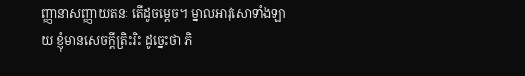ញ្ញានាសញ្ញាយតនៈ តើដូចម្តេច។ ម្នាលអាវុសោទាំងឡាយ ខ្ញុំមានសេចក្តីត្រិះរិះ ដូច្នេះថា ភិ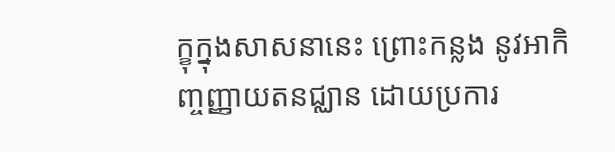ក្ខុក្នុងសាសនានេះ ព្រោះកន្លង នូវអាកិញ្ចញ្ញាយតនជ្ឈាន ដោយប្រការ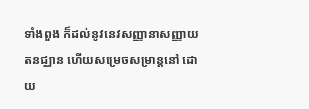ទាំងពួង ក៏ដល់នូវនេវសញ្ញានាសញ្ញាយតនជ្ឈាន ហើយសម្រេចសម្រាន្តនៅ ដោយ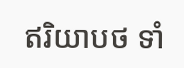ឥរិយាបថ ទាំ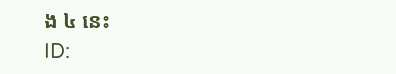ង ៤ នេះ
ID: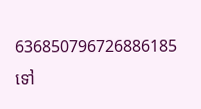636850796726886185
ទៅ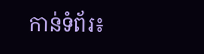កាន់ទំព័រ៖